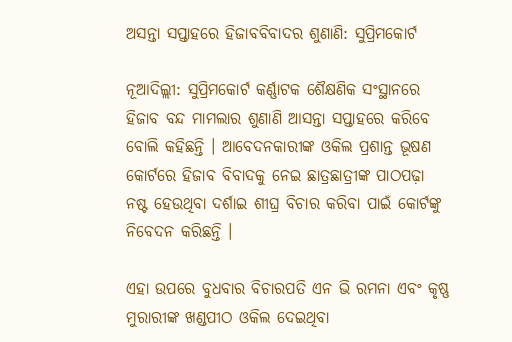ଅସନ୍ତା ସପ୍ତାହରେ ହିଜାବବିବାଦର ଶୁଣାଣି: ସୁପ୍ରିମକୋର୍ଟ

ନୂଆଦିଲ୍ଲୀ: ସୁପ୍ରିମକୋର୍ଟ କର୍ଣ୍ଣାଟକ ଶୈକ୍ଷଣିକ ସଂସ୍ଥାନରେ ହିଜାବ ବନ୍ଦ ମାମଲାର ଶୁଣାଣି ଆସନ୍ତା ସପ୍ତାହରେ କରିବେ ବୋଲି କହିଛନ୍ତି । ଆବେଦନକାରୀଙ୍କ ଓକିଲ ପ୍ରଶାନ୍ତ ଭୂଷଣ କୋର୍ଟରେ ହିଜାବ ବିବାଦକୁ ନେଇ ଛାତ୍ରଛାତ୍ରୀଙ୍କ ପାଠପଢ଼ା ନଷ୍ଟ ହେଉଥିବା ଦର୍ଶାଇ ଶୀଘ୍ର ବିଚାର କରିବା ପାଇଁ କୋର୍ଟଙ୍କୁ ନିବେଦନ କରିଛନ୍ତି ।

ଏହା ଉପରେ ବୁଧବାର ବିଚାରପତି ଏନ ଭି ରମନା ଏବଂ କୃଷ୍ଣ ମୁରାରୀଙ୍କ ଖଣ୍ଡପୀଠ ଓକିଲ ଦେଇଥିବା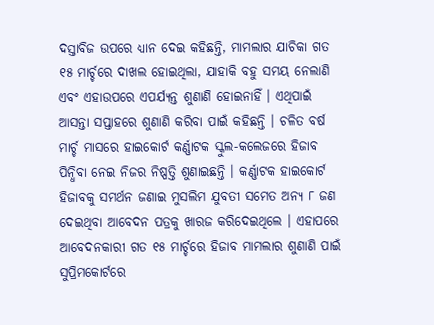ଦସ୍ତାବିଜ ଉପରେ ଧ୍ୟାନ ଦେଇ କହିଛନ୍ତି, ମାମଲାର ଯାଚିକା ଗତ ୧୫ ମାର୍ଚ୍ଚରେ ଦାଖଲ ହୋଇଥିଲା, ଯାହାକି ବହୁ ସମୟ ନେଲାଣି ଏବଂ ଏହାଉପରେ ଏପର୍ଯ୍ୟନ୍ତ ଶୁଣାଣି ହୋଇନାହିଁ । ଏଥିପାଇଁ ଆସନ୍ତା ସପ୍ତାହରେ ଶୁଣାଣି କରିବା ପାଇଁ କହିଛନ୍ତି । ଚଳିତ ବର୍ଷ ମାର୍ଚ୍ଚ ମାସରେ ହାଇକୋର୍ଟ କର୍ଣ୍ଣାଟକ ସ୍କୁଲ-କଲେଜରେ ହିଜାବ ପିନ୍ଧିବା ନେଇ ନିଜର ନିଷ୍ପତ୍ତି ଶୁଣାଇଛନ୍ତି । କର୍ଣ୍ଣାଟକ ହାଇକୋର୍ଟ ହିଜାବକୁ ସମର୍ଥନ ଜଣାଇ ମୁସଲିମ ଯୁବତୀ ସମେତ ଅନ୍ୟ ୮ ଜଣ ଦେଇଥିବା ଆବେଦନ ପତ୍ରକୁ ଖାରଜ କରିଦେଇଥିଲେ । ଏହାପରେ ଆବେଦନକାରୀ ଗତ ୧୫ ମାର୍ଚ୍ଚରେ ହିଜାବ ମାମଲାର ଶୁଣାଣି ପାଇଁ ସୁପ୍ରିମକୋର୍ଟରେ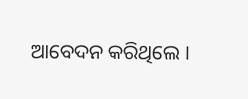ଆବେଦନ କରିଥିଲେ ।